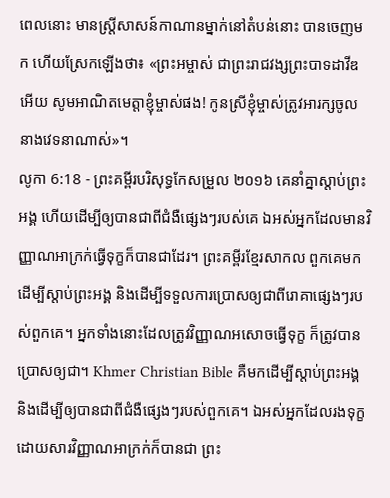ពេលនោះ មានស្ត្រីសាសន៍កាណានម្នាក់នៅតំបន់នោះ បានចេញមក ហើយស្រែកឡើងថា៖ «ព្រះអម្ចាស់ ជាព្រះរាជវង្សព្រះបាទដាវីឌអើយ សូមអាណិតមេត្តាខ្ញុំម្ចាស់ផង! កូនស្រីខ្ញុំម្ចាស់ត្រូវអារក្សចូល នាងវេទនាណាស់»។
លូកា 6:18 - ព្រះគម្ពីរបរិសុទ្ធកែសម្រួល ២០១៦ គេនាំគ្នាស្តាប់ព្រះអង្គ ហើយដើម្បីឲ្យបានជាពីជំងឺផ្សេងៗរបស់គេ ឯអស់អ្នកដែលមានវិញ្ញាណអាក្រក់ធ្វើទុក្ខក៏បានជាដែរ។ ព្រះគម្ពីរខ្មែរសាកល ពួកគេមកដើម្បីស្ដាប់ព្រះអង្គ និងដើម្បីទទួលការប្រោសឲ្យជាពីរោគាផ្សេងៗរបស់ពួកគេ។ អ្នកទាំងនោះដែលត្រូវវិញ្ញាណអសោចធ្វើទុក្ខ ក៏ត្រូវបានប្រោសឲ្យជា។ Khmer Christian Bible គឺមកដើម្បីស្ដាប់ព្រះអង្គ និងដើម្បីឲ្យបានជាពីជំងឺផ្សេងៗរបស់ពួកគេ។ ឯអស់អ្នកដែលរងទុក្ខដោយសារវិញ្ញាណអាក្រក់ក៏បានជា ព្រះ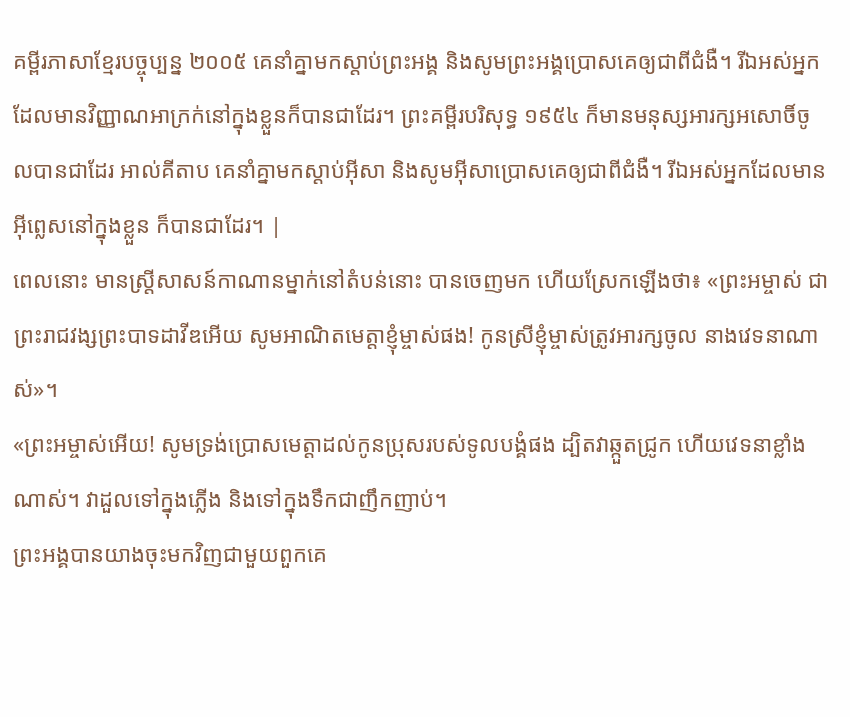គម្ពីរភាសាខ្មែរបច្ចុប្បន្ន ២០០៥ គេនាំគ្នាមកស្ដាប់ព្រះអង្គ និងសូមព្រះអង្គប្រោសគេឲ្យជាពីជំងឺ។ រីឯអស់អ្នកដែលមានវិញ្ញាណអាក្រក់នៅក្នុងខ្លួនក៏បានជាដែរ។ ព្រះគម្ពីរបរិសុទ្ធ ១៩៥៤ ក៏មានមនុស្សអារក្សអសោចិ៍ចូលបានជាដែរ អាល់គីតាប គេនាំគ្នាមកស្ដាប់អ៊ីសា និងសូមអ៊ីសាប្រោសគេឲ្យជាពីជំងឺ។ រីឯអស់អ្នកដែលមានអ៊ីព្លេសនៅក្នុងខ្លួន ក៏បានជាដែរ។ |
ពេលនោះ មានស្ត្រីសាសន៍កាណានម្នាក់នៅតំបន់នោះ បានចេញមក ហើយស្រែកឡើងថា៖ «ព្រះអម្ចាស់ ជាព្រះរាជវង្សព្រះបាទដាវីឌអើយ សូមអាណិតមេត្តាខ្ញុំម្ចាស់ផង! កូនស្រីខ្ញុំម្ចាស់ត្រូវអារក្សចូល នាងវេទនាណាស់»។
«ព្រះអម្ចាស់អើយ! សូមទ្រង់ប្រោសមេត្តាដល់កូនប្រុសរបស់ទូលបង្គំផង ដ្បិតវាឆ្កួតជ្រូក ហើយវេទនាខ្លាំងណាស់។ វាដួលទៅក្នុងភ្លើង និងទៅក្នុងទឹកជាញឹកញាប់។
ព្រះអង្គបានយាងចុះមកវិញជាមួយពួកគេ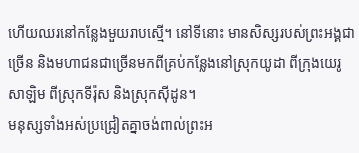ហើយឈរនៅកន្លែងមួយរាបស្មើ។ នៅទីនោះ មានសិស្សរបស់ព្រះអង្គជាច្រើន និងមហាជនជាច្រើនមកពីគ្រប់កន្លែងនៅស្រុកយូដា ពីក្រុងយេរូសាឡិម ពីស្រុកទីរ៉ុស និងស្រុកស៊ីដូន។
មនុស្សទាំងអស់ប្រជ្រៀតគ្នាចង់ពាល់ព្រះអ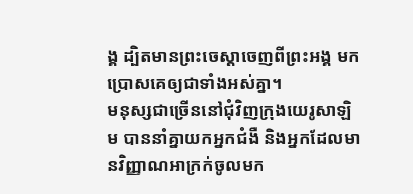ង្គ ដ្បិតមានព្រះចេស្តាចេញពីព្រះអង្គ មកប្រោសគេឲ្យជាទាំងអស់គ្នា។
មនុស្សជាច្រើននៅជុំវិញក្រុងយេរូសាឡិម បាននាំគ្នាយកអ្នកជំងឺ និងអ្នកដែលមានវិញ្ញាណអាក្រក់ចូលមក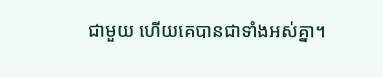ជាមួយ ហើយគេបានជាទាំងអស់គ្នា។